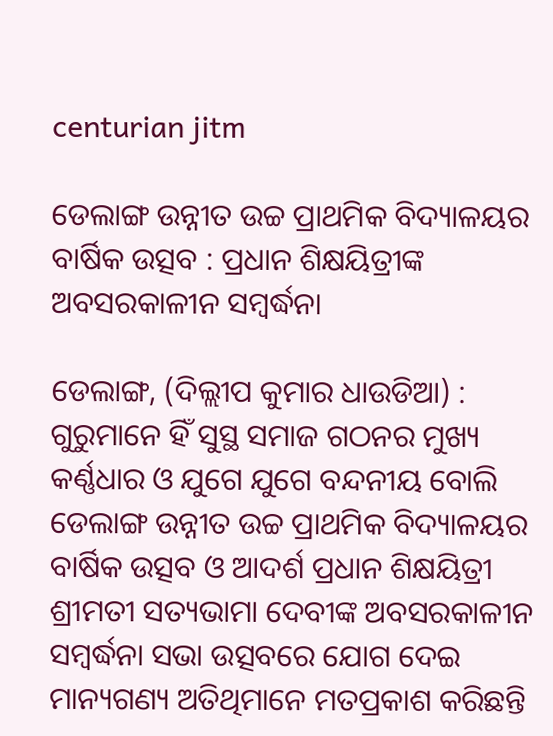centurian jitm

ଡେଲାଙ୍ଗ ଉନ୍ନୀତ ଉଚ୍ଚ ପ୍ରାଥମିକ ବିଦ୍ୟାଳୟର ବାର୍ଷିକ ଉତ୍ସବ : ପ୍ରଧାନ ଶିକ୍ଷୟିତ୍ରୀଙ୍କ ଅବସରକାଳୀନ ସମ୍ବର୍ଦ୍ଧନା

ଡେଲାଙ୍ଗ, (ଦିଲ୍ଲୀପ କୁମାର ଧାଉଡିଆ) : ଗୁରୁମାନେ ହିଁ ସୁସ୍ଥ ସମାଜ ଗଠନର ମୁଖ୍ୟ କର୍ଣ୍ଣଧାର ଓ ଯୁଗେ ଯୁଗେ ବନ୍ଦନୀୟ ବୋଲି ଡେଲାଙ୍ଗ ଉନ୍ନୀତ ଉଚ୍ଚ ପ୍ରାଥମିକ ବିଦ୍ୟାଳୟର ବାର୍ଷିକ ଉତ୍ସବ ଓ ଆଦର୍ଶ ପ୍ରଧାନ ଶିକ୍ଷୟିତ୍ରୀ ଶ୍ରୀମତୀ ସତ୍ୟଭାମା ଦେବୀଙ୍କ ଅବସରକାଳୀନ ସମ୍ବର୍ଦ୍ଧନା ସଭା ଉତ୍ସବରେ ଯୋଗ ଦେଇ ମାନ୍ୟଗଣ୍ୟ ଅତିଥିମାନେ ମତପ୍ରକାଶ କରିଛନ୍ତି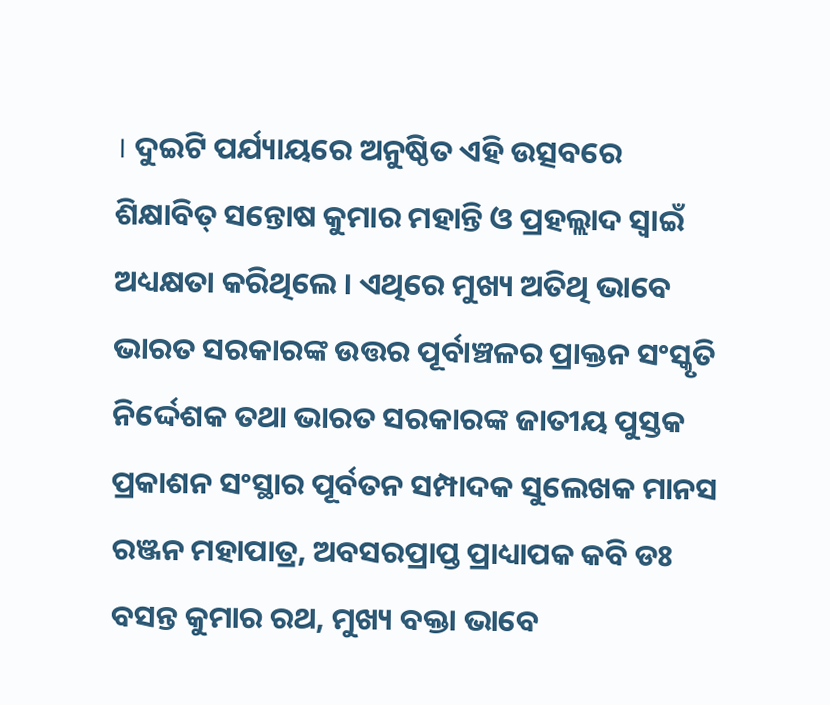। ଦୁଇଟି ପର୍ଯ୍ୟାୟରେ ଅନୁଷ୍ଠିତ ଏହି ଉତ୍ସବରେ ଶିକ୍ଷାବିତ୍ ସନ୍ତୋଷ କୁମାର ମହାନ୍ତି ଓ ପ୍ରହଲ୍ଲାଦ ସ୍ୱାଇଁ ଅଧ୍ୟକ୍ଷତା କରିଥିଲେ । ଏଥିରେ ମୁଖ୍ୟ ଅତିଥି ଭାବେ ଭାରତ ସରକାରଙ୍କ ଉତ୍ତର ପୂର୍ବାଞ୍ଚଳର ପ୍ରାକ୍ତନ ସଂସ୍କୃତି ନିର୍ଦ୍ଦେଶକ ତଥା ଭାରତ ସରକାରଙ୍କ ଜାତୀୟ ପୁସ୍ତକ ପ୍ରକାଶନ ସଂସ୍ଥାର ପୂର୍ବତନ ସମ୍ପାଦକ ସୁଲେଖକ ମାନସ ରଞ୍ଜନ ମହାପାତ୍ର, ଅବସରପ୍ରାପ୍ତ ପ୍ରାଧ୍ୟାପକ କବି ଡଃ ବସନ୍ତ କୁମାର ରଥ, ମୁଖ୍ୟ ବକ୍ତା ଭାବେ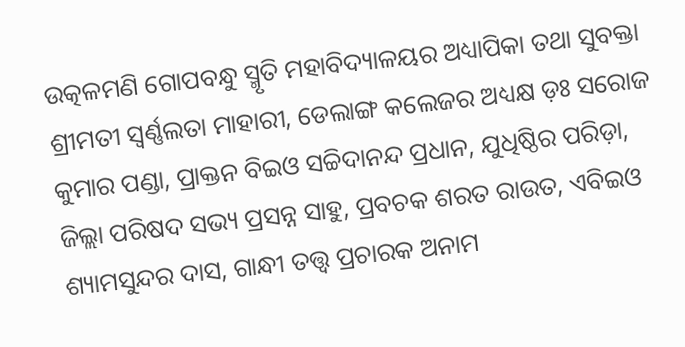ଉତ୍କଳମଣି ଗୋପବନ୍ଧୁ ସ୍ମୃତି ମହାବିଦ୍ୟାଳୟର ଅଧ୍ୟାପିକା ତଥା ସୁବକ୍ତା ଶ୍ରୀମତୀ ସ୍ୱର୍ଣ୍ଣଲତା ମାହାରୀ, ଡେଲାଙ୍ଗ କଲେଜର ଅଧ୍ୟକ୍ଷ ଡ଼ଃ ସରୋଜ କୁମାର ପଣ୍ଡା, ପ୍ରାକ୍ତନ ବିଇଓ ସଚ୍ଚିଦାନନ୍ଦ ପ୍ରଧାନ, ଯୁଧିଷ୍ଠିର ପରିଡ଼ା, ଜିଲ୍ଲା ପରିଷଦ ସଭ୍ୟ ପ୍ରସନ୍ନ ସାହୁ, ପ୍ରବଚକ ଶରତ ରାଉତ, ଏବିଇଓ ଶ୍ୟାମସୁନ୍ଦର ଦାସ, ଗାନ୍ଧୀ ତତ୍ତ୍ଵ ପ୍ରଚାରକ ଅନାମ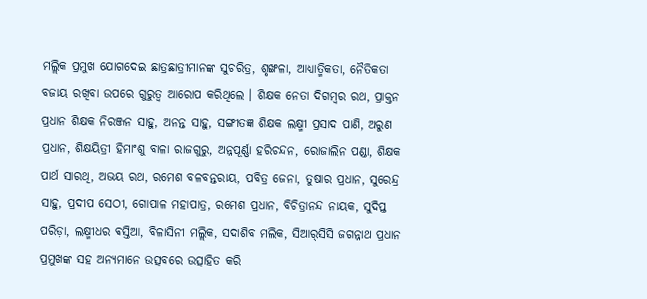ମଲ୍ଲିକ ପ୍ରମୁଖ ଯୋଗଦେଇ ଛାତ୍ରଛାତ୍ରୀମାନଙ୍କ ସୁଚରିତ୍ର, ଶୃଙ୍ଖଳା, ଆଧ୍ୟାତ୍ମିକତା, ନୈତିକତା ବଜାୟ ରଖିବା ଉପରେ ଗୁରୁତ୍ୱ ଆରୋପ କରିଥିଲେ । ଶିକ୍ଷକ ନେତା ଦିଗମ୍ବର ରଥ, ପ୍ରାକ୍ତନ ପ୍ରଧାନ ଶିକ୍ଷକ ନିରଞ୍ଜନ ସାହୁ, ଅନନ୍ତ ସାହୁ, ସଙ୍ଗୀତଜ୍ଞ ଶିକ୍ଷକ ଲକ୍ଷ୍ମୀ ପ୍ରସାଦ ପାଣି, ଅରୁଣ ପ୍ରଧାନ, ଶିକ୍ଷୟିତ୍ରୀ ହିମାଂଶୁ ବାଳା ରାଜଗୁରୁ, ଅନ୍ନପୂର୍ଣ୍ଣା ହରିଚନ୍ଦନ, ରୋଜାଲିନ ପଣ୍ଡା, ଶିକ୍ଷକ ପାର୍ଥ ସାରଥି, ଅଭୟ ରଥ, ରମେଶ ବଳବନ୍ତରାୟ, ପବିତ୍ର ଜେନା, ତୁଷାର ପ୍ରଧାନ, ସୁରେନ୍ଦ୍ର ସାହୁ, ପ୍ରଦୀପ ସେଠୀ, ଗୋପାଳ ମହାପାତ୍ର, ରମେଶ ପ୍ରଧାନ, ବିଚିତ୍ରାନନ୍ଦ ନାୟକ, ସୁଦିପ୍ତ ପରିଡ଼ା, ଲକ୍ଷ୍ମୀଧର ଵସ୍ତିଆ, ବିଳାସିନୀ ମଲ୍ଲିକ, ସଦାଶିବ ମଲିକ, ସିଆର୍‌ସିସି ଜଗନ୍ନାଥ ପ୍ରଧାନ ପ୍ରମୁଖଙ୍କ ସହ ଅନ୍ୟମାନେ ଉତ୍ସବରେ ଉତ୍ସାହିତ କରି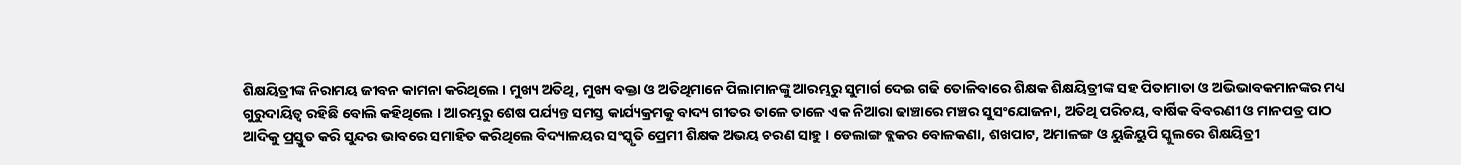ଶିକ୍ଷୟିତ୍ରୀଙ୍କ ନିରାମୟ ଜୀବନ କାମନା କରିଥିଲେ । ମୁଖ୍ୟ ଅତିଥି, ମୁଖ୍ୟ ବକ୍ତା ଓ ଅତିଥିମାନେ ପିଲାମାନଙ୍କୁ ଆରମ୍ଭରୁ ସୁମାର୍ଗ ଦେଇ ଗଢି ତୋଳିବାରେ ଶିକ୍ଷକ ଶିକ୍ଷୟିତ୍ରୀଙ୍କ ସହ ପିତାମାତା ଓ ଅଭିଭାବକମାନଙ୍କର ମଧ୍ୟ ଗୁରୁଦାୟିତ୍ଵ ରହିଛି ବୋଲି କହିଥିଲେ । ଆରମ୍ଭରୁ ଶେଷ ପର୍ଯ୍ୟନ୍ତ ସମସ୍ତ କାର୍ଯ୍ୟକ୍ରମକୁ ବାଦ୍ୟ ଗୀତର ତାଳେ ତାଳେ ଏକ ନିଆରା ଢାଞ୍ଚାରେ ମଞ୍ଚର ସୁସଂଯୋଜନା, ଅତିଥି ପରିଚୟ, ବାର୍ଷିକ ବିବରଣୀ ଓ ମାନପତ୍ର ପାଠ ଆଦିକୁ ପ୍ରସ୍ତୁତ କରି ସୁନ୍ଦର ଭାବରେ ସମାହିତ କରିଥିଲେ ବିଦ୍ୟାଳୟର ସଂସ୍କୃତି ପ୍ରେମୀ ଶିକ୍ଷକ ଅଭୟ ଚରଣ ସାହୁ । ଡେଲାଙ୍ଗ ବ୍ଲକର ବୋଳକଣା, ଶଖପାଟ, ଅମାଳଙ୍ଗ ଓ ୟୁଜିୟୁପି ସ୍କୁଲରେ ଶିକ୍ଷୟିତ୍ରୀ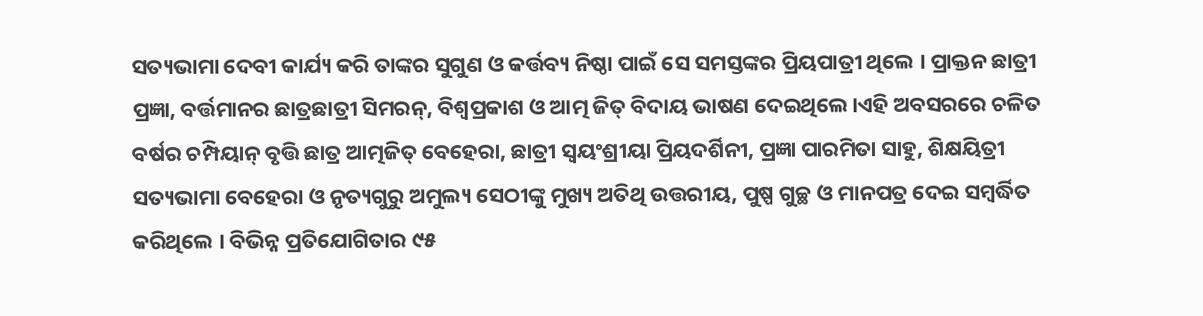ସତ୍ୟଭାମା ଦେବୀ କାର୍ଯ୍ୟ କରି ତାଙ୍କର ସୁଗୁଣ ଓ କର୍ତ୍ତବ୍ୟ ନିଷ୍ଠା ପାଇଁ ସେ ସମସ୍ତଙ୍କର ପ୍ରିୟପାତ୍ରୀ ଥିଲେ । ପ୍ରାକ୍ତନ ଛାତ୍ରୀ ପ୍ରଜ୍ଞା, ବର୍ତ୍ତମାନର ଛାତ୍ରଛାତ୍ରୀ ସିମରନ୍, ବିଶ୍ୱପ୍ରକାଶ ଓ ଆତ୍ମ ଜିତ୍ ବିଦାୟ ଭାଷଣ ଦେଇଥିଲେ।ଏହି ଅବସରରେ ଚଳିତ ବର୍ଷର ଚମ୍ପିୟାନ୍ ବୃତ୍ତି ଛାତ୍ର ଆତ୍ମଜିତ୍ ବେହେରା, ଛାତ୍ରୀ ସ୍ୱୟଂଶ୍ରୀୟା ପ୍ରିୟଦର୍ଶିନୀ, ପ୍ରଜ୍ଞା ପାରମିତା ସାହୁ, ଶିକ୍ଷୟିତ୍ରୀ ସତ୍ୟଭାମା ବେହେରା ଓ ନୃତ୍ୟଗୁରୁ ଅମୁଲ୍ୟ ସେଠୀଙ୍କୁ ମୁଖ୍ୟ ଅତିଥି ଉତ୍ତରୀୟ, ପୁଷ୍ପ ଗୁଚ୍ଛ ଓ ମାନପତ୍ର ଦେଇ ସମ୍ବର୍ଦ୍ଧିତ କରିଥିଲେ । ବିଭିନ୍ନ ପ୍ରତିଯୋଗିତାର ୯୫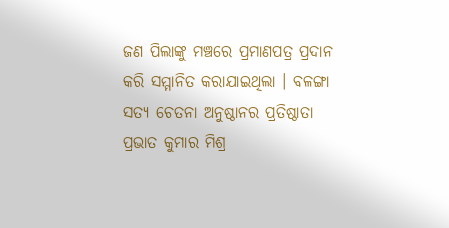ଜଣ ପିଲାଙ୍କୁ ମଞ୍ଚରେ ପ୍ରମାଣପତ୍ର ପ୍ରଦାନ କରି ସମ୍ମାନିତ କରାଯାଇଥିଲା । ବଳଙ୍ଗା ସତ୍ୟ ଚେତନା ଅନୁଷ୍ଠାନର ପ୍ରତିଷ୍ଠାତା ପ୍ରଭାତ କୁମାର ମିଶ୍ର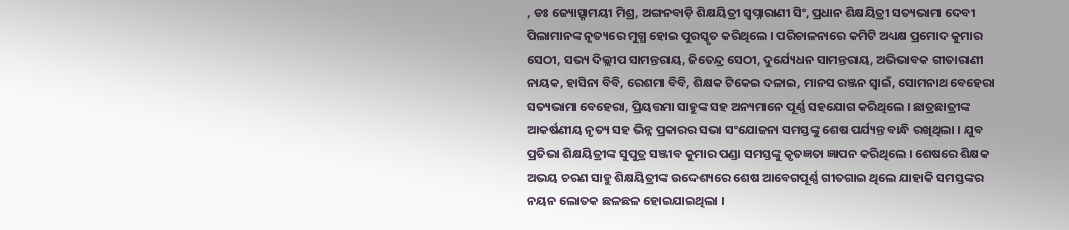, ଡଃ ଜ୍ୟୋତ୍ସ୍ନାମୟୀ ମିଶ୍ର, ଅଙ୍ଗନବାଡ଼ି ଶିକ୍ଷୟିତ୍ରୀ ସ୍ୱପ୍ନାରାଣୀ ସିଂ, ପ୍ରଧାନ ଶିକ୍ଷୟିତ୍ରୀ ସତ୍ୟଭାମା ଦେବୀ ପିଲାମାନଙ୍କ ନୃତ୍ୟରେ ମୁଗ୍ଧ ହୋଇ ପୁରସ୍କୃତ କରିଥିଲେ । ପରିଚାଳନାରେ କମିଟି ଅଧ୍ୟକ୍ଷ ପ୍ରମୋଦ କୁମାର ସେଠୀ, ସଭ୍ୟ ଦିଲ୍ଲୀପ ସାମନ୍ତରାୟ, ଜିତେନ୍ଦ୍ର ସେଠୀ, ଦୁର୍ଯ୍ୟେଧନ ସାମନ୍ତରାୟ, ଅଭିଭାବକ ଗୀତାରାଣୀ ନାୟକ, ହାସିନା ବିବି, ରେଶମା ବିବି, ଶିକ୍ଷକ ଟିକେଇ ଦଳାଇ, ମାନସ ରଞ୍ଜନ ସ୍ଵାଇଁ, ସୋମନାଥ ବେହେରା ସତ୍ୟଭାମା ବେହେରା, ପ୍ରିୟତ୍ତମା ସାହୁଙ୍କ ସହ ଅନ୍ୟମାନେ ପୂର୍ଣ୍ଣ ସହଯୋଗ କରିଥିଲେ । ଛାତ୍ରଛାତ୍ରୀଙ୍କ ଆକର୍ଷଣୀୟ ନୃତ୍ୟ ସହ ଭିନ୍ନ ପ୍ରକାରର ସଭା ସଂଯୋଜନା ସମସ୍ତଙ୍କୁ ଶେଷ ପର୍ଯ୍ୟନ୍ତ ବାନ୍ଧି ରଖିଥିଲା । ଯୁବ ପ୍ରତିଭା ଶିକ୍ଷୟିତ୍ରୀଙ୍କ ସୁପୁତ୍ର ସଞ୍ଜୀବ କୁମାର ପଣ୍ଡା ସମସ୍ତଙ୍କୁ କୃତଜ୍ଞତା ଜ୍ଞାପନ କରିଥିଲେ । ଶେଷରେ ଶିକ୍ଷକ ଅଭୟ ଚରଣ ସାହୁ ଶିକ୍ଷୟିତ୍ରୀଙ୍କ ଉଦ୍ଦେଶ୍ୟରେ ଶେଷ ଆବେଗପୂର୍ଣ୍ଣ ଗୀତଗାଇ ଥିଲେ ଯାହାକି ସମସ୍ତଙ୍କର ନୟନ ଲୋତକ ଛଳଛଳ ହୋଇଯାଇଥିଲା ।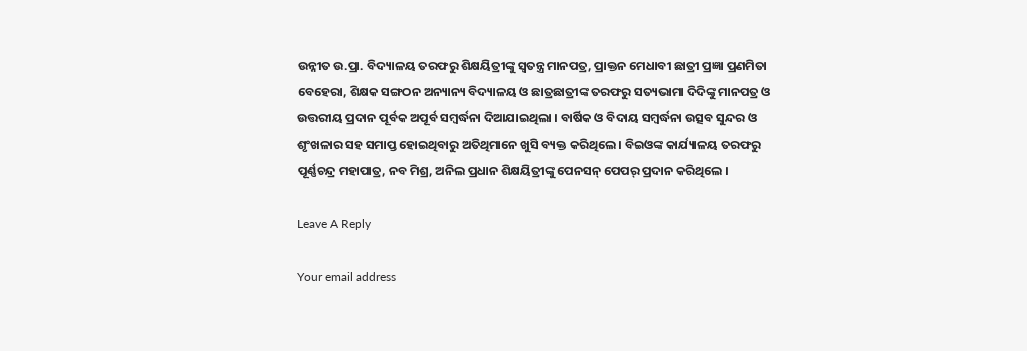ଉନ୍ନୀତ ଉ.ପ୍ରା. ବିଦ୍ୟାଳୟ ତରଫରୁ ଶିକ୍ଷୟିତ୍ରୀଙ୍କୁ ସ୍ୱତନ୍ତ୍ର ମାନପତ୍ର, ପ୍ରାକ୍ତନ ମେଧାବୀ ଛାତ୍ରୀ ପ୍ରଜ୍ଞା ପ୍ରଣମିତା ବେହେରା, ଶିକ୍ଷକ ସଙ୍ଗଠନ ଅନ୍ୟାନ୍ୟ ବିଦ୍ୟାଳୟ ଓ ଛାତ୍ରଛାତ୍ରୀଙ୍କ ତରଫରୁ ସତ୍ୟଭାମା ଦିଦିଙ୍କୁ ମାନପତ୍ର ଓ ଉତ୍ତରୀୟ ପ୍ରଦାନ ପୂର୍ବକ ଅପୂର୍ବ ସମ୍ବର୍ଦ୍ଧନା ଦିଆଯାଇଥିଲା । ବାର୍ଷିକ ଓ ବିଦାୟ ସମ୍ବର୍ଦ୍ଧନା ଉତ୍ସବ ସୁନ୍ଦର ଓ ଶୃଂଖଳାର ସହ ସମାପ୍ତ ହୋଇଥିବାରୁ ଅତିଥିମାନେ ଖୁସି ବ୍ୟକ୍ତ କରିଥିଲେ । ବିଇଓଙ୍କ କାର୍ଯ୍ୟାଳୟ ତରଫରୁ ପୂର୍ଣ୍ଣଚନ୍ଦ୍ର ମହାପାତ୍ର, ନବ ମିଶ୍ର, ଅନିଲ ପ୍ରଧାନ ଶିକ୍ଷୟିତ୍ରୀଙ୍କୁ ପେନସନ୍ ପେପର୍ ପ୍ରଦାନ କରିଥିଲେ ।

Leave A Reply

Your email address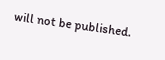will not be published.